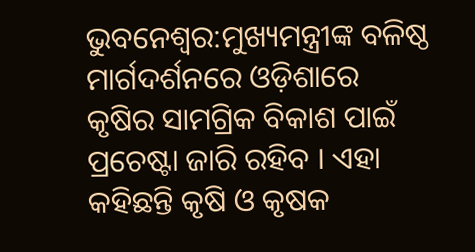ଭୁବନେଶ୍ବର:ମୁଖ୍ୟମନ୍ତ୍ରୀଙ୍କ ବଳିଷ୍ଠ ମାର୍ଗଦର୍ଶନରେ ଓଡ଼ିଶାରେ କୃଷିର ସାମଗ୍ରିକ ବିକାଶ ପାଇଁ ପ୍ରଚେଷ୍ଟା ଜାରି ରହିବ । ଏହା କହିଛନ୍ତି କୃଷି ଓ କୃଷକ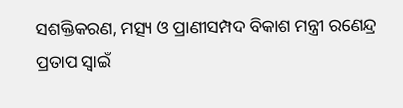ସଶକ୍ତିକରଣ, ମତ୍ସ୍ୟ ଓ ପ୍ରାଣୀସମ୍ପଦ ବିକାଶ ମନ୍ତ୍ରୀ ରଣେନ୍ଦ୍ର ପ୍ରତାପ ସ୍ବାଇଁ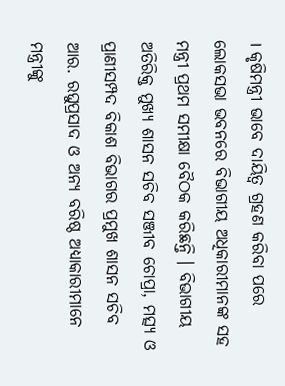। କୃଷିମନ୍ତ୍ରୀ ଭାବେ ଦାୟିତ୍ବ ଗ୍ରହଣ କରିବା ପରେ ଲୋକସଭା ଭବନରେ ବିଭାଗୀୟ ଅଧିକାରୀମାନଙ୍କ ସହ ମନ୍ତ୍ରୀ ପ୍ରଥମ ସମୀକ୍ଷା ବୈଠକ କରିଛନ୍ତି । ବିଭାଗୀୟ ଅତିରିକ୍ତ ମୁଖ୍ୟ ଶାସନ ସଚିବ ସଞ୍ଜୀବ ଚୋପ୍ରା, ମତ୍ସ୍ୟ ଓ ପ୍ରାଣୀସମ୍ପଦ ବିକାଶ ବିଭାଗର ପ୍ରମୁଖ ଶାସନ ସଚିବ ଆର. ରଘୁପ୍ରସାଦ ଓ ଅନ୍ୟ ବରିଷ୍ଠ ଅଧ୍ୟାକାରୀମାନେ ମନ୍ତ୍ରୀଙ୍କୁ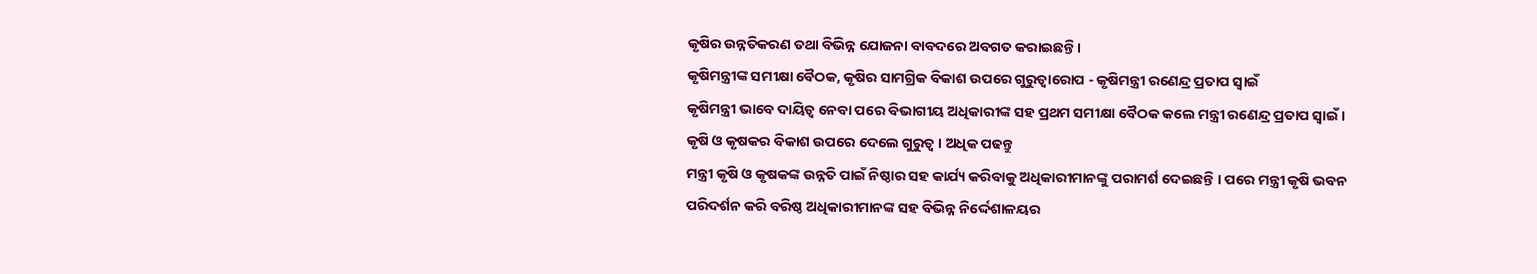କୃଷିର ଉନ୍ନତିକରଣ ତଥା ବିଭିନ୍ନ ଯୋଜନା ବାବଦରେ ଅବଗତ କରାଇଛନ୍ତି ।
କୃଷିମନ୍ତ୍ରୀଙ୍କ ସମୀକ୍ଷା ବୈଠକ, କୃଷିର ସାମଗ୍ରିକ ବିକାଶ ଉପରେ ଗୁରୁତ୍ବାରୋପ - କୃଷିମନ୍ତ୍ରୀ ରଣେନ୍ଦ୍ର ପ୍ରତାପ ସ୍ବାଇଁ
କୃଷିମନ୍ତ୍ରୀ ଭାବେ ଦାୟିତ୍ବ ନେବା ପରେ ବିଭାଗୀୟ ଅଧିକାରୀଙ୍କ ସହ ପ୍ରଥମ ସମୀକ୍ଷା ବୈଠକ କଲେ ମନ୍ତ୍ରୀ ରଣେନ୍ଦ୍ର ପ୍ରତାପ ସ୍ବାଇଁ । କୃଷି ଓ କୃଷକର ବିକାଶ ଉପରେ ଦେଲେ ଗୁରୁତ୍ବ । ଅଧିକ ପଢନ୍ତୁ
ମନ୍ତ୍ରୀ କୃଷି ଓ କୃଷକଙ୍କ ଉନ୍ନତି ପାଇଁ ନିଷ୍ଠାର ସହ କାର୍ଯ୍ୟ କରିବାକୁ ଅଧିକାରୀମାନଙ୍କୁ ପରାମର୍ଶ ଦେଇଛନ୍ତି । ପରେ ମନ୍ତ୍ରୀ କୃଷି ଭବନ ପରିଦର୍ଶନ କରି ବରିଷ୍ଠ ଅଧିକାରୀମାନଙ୍କ ସହ ବିଭିନ୍ନ ନିର୍ଦ୍ଦେଶାଳୟର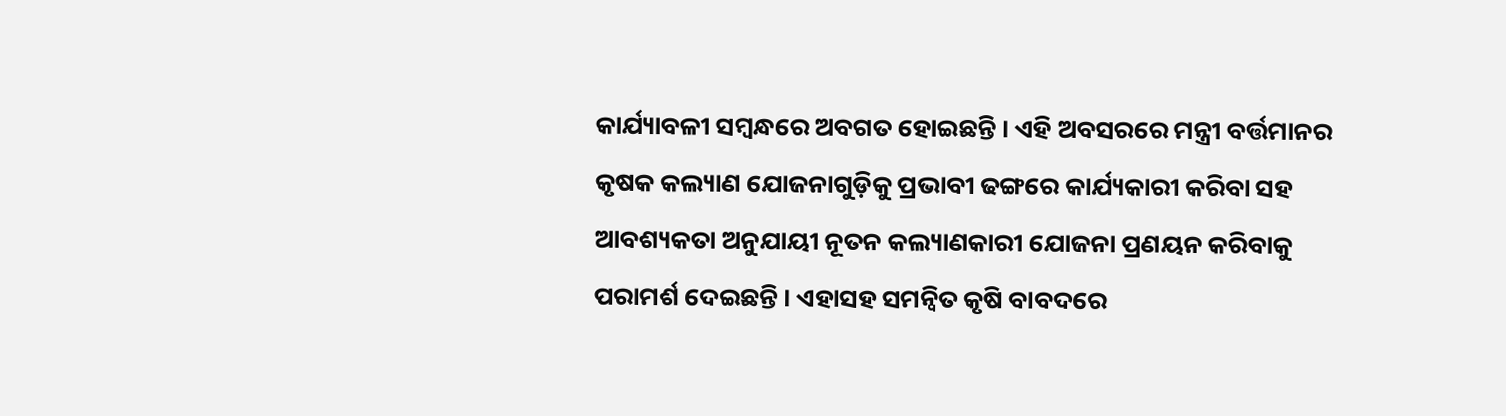କାର୍ଯ୍ୟାବଳୀ ସମ୍ବନ୍ଧରେ ଅବଗତ ହୋଇଛନ୍ତି । ଏହି ଅବସରରେ ମନ୍ତ୍ରୀ ବର୍ତ୍ତମାନର କୃଷକ କଲ୍ୟାଣ ଯୋଜନାଗୁଡ଼ିକୁ ପ୍ରଭାବୀ ଢଙ୍ଗରେ କାର୍ଯ୍ୟକାରୀ କରିବା ସହ ଆବଶ୍ୟକତା ଅନୁଯାୟୀ ନୂତନ କଲ୍ୟାଣକାରୀ ଯୋଜନା ପ୍ରଣୟନ କରିବାକୁ ପରାମର୍ଶ ଦେଇଛନ୍ତି । ଏହାସହ ସମନ୍ବିତ କୃଷି ବାବଦରେ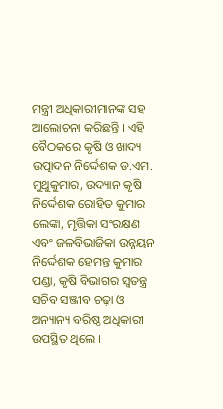ମନ୍ତ୍ରୀ ଅଧିକାରୀମାନଙ୍କ ସହ ଆଲୋଚନା କରିଛନ୍ତି । ଏହି ବୈଠକରେ କୃଷି ଓ ଖାଦ୍ୟ ଉତ୍ପାଦନ ନିର୍ଦ୍ଦେଶକ ଡ.ଏମ. ମୁଥୁକୁମାର, ଉଦ୍ୟାନ କୃଷି ନିର୍ଦ୍ଦେଶକ ରୋହିତ କୁମାର ଲେଙ୍କା, ମୃତ୍ତିକା ସଂରକ୍ଷଣ ଏବଂ ଜଳବିଭାଜିକା ଉନ୍ନୟନ ନିର୍ଦ୍ଦେଶକ ହେମନ୍ତ କୁମାର ପଣ୍ଡା, କୃଷି ବିଭାଗର ସ୍ଵତନ୍ତ୍ର ସଚିବ ସଞ୍ଜୀବ ଚଢ଼ା ଓ ଅନ୍ୟାନ୍ୟ ବରିଷ୍ଠ ଅଧିକାରୀ ଉପସ୍ଥିତ ଥିଲେ ।